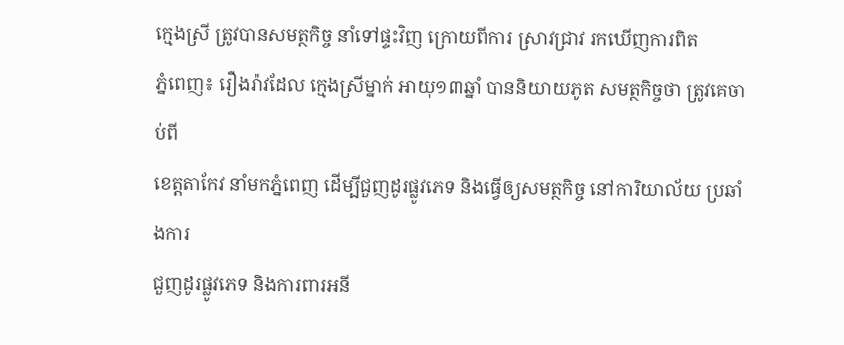ក្មេងស្រី ត្រូវបានសមត្ថកិច្ច នាំទៅផ្ទះវិញ ក្រោយពីការ ស្រាវជ្រាវ រកឃើញការពិត
ភ្នំពេញ៖ រឿងរ៉ាវដែល ក្មេងស្រីម្នាក់ អាយុ១៣ឆ្នាំ បាននិយាយភូត សមត្ថកិច្ចថា ត្រូវគេចាប់ពី
ខេត្តតាកែវ នាំមកភ្នំពេញ ដើម្បីជួញដូរផ្លូវភេទ និងធ្វើឲ្យសមត្ថកិច្ច នៅការិយាល័យ ប្រឆាំងការ
ជួញដូរផ្លូវភេទ និងការពារអនី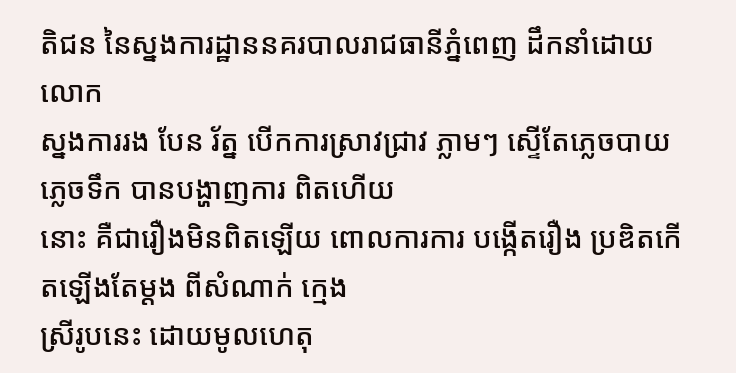តិជន នៃស្នងការដ្ឋាននគរបាលរាជធានីភ្នំពេញ ដឹកនាំដោយលោក
ស្នងការរង បែន រ័ត្ន បើកការស្រាវជ្រាវ ភ្លាមៗ ស្ទើតែភ្លេចបាយភ្លេចទឹក បានបង្ហាញការ ពិតហើយ
នោះ គឺជារឿងមិនពិតឡើយ ពោលការការ បង្កើតរឿង ប្រឌិតកើតឡើងតែម្តង ពីសំណាក់ ក្មេង
ស្រីរូបនេះ ដោយមូលហេតុ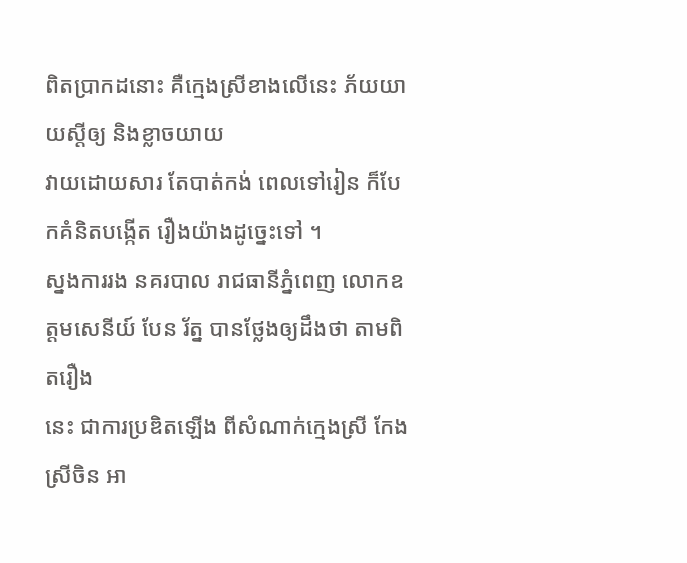ពិតប្រាកដនោះ គឺក្មេងស្រីខាងលើនេះ ភ័យយាយស្តីឲ្យ និងខ្លាចយាយ
វាយដោយសារ តែបាត់កង់ ពេលទៅរៀន ក៏បែកគំនិតបង្កើត រឿងយ៉ាងដូច្នេះទៅ ។
ស្នងការរង នគរបាល រាជធានីភ្នំពេញ លោកឧត្តមសេនីយ៍ បែន រ័ត្ន បានថ្លែងឲ្យដឹងថា តាមពិតរឿង
នេះ ជាការប្រឌិតឡើង ពីសំណាក់ក្មេងស្រី កែង ស្រីចិន អា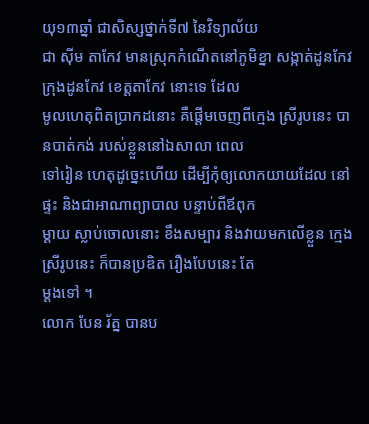យុ១៣ឆ្នាំ ជាសិស្សថ្នាក់ទី៧ នៃវិទ្យាល័យ
ជា ស៊ីម តាកែវ មានស្រុកកំណើតនៅភូមិខ្នា សង្កាត់ដូនកែវ ក្រុងដូនកែវ ខេត្តតាកែវ នោះទេ ដែល
មូលហេតុពិតប្រាកដនោះ គឺផ្តើមចេញពីក្មេង ស្រីរូបនេះ បានបាត់កង់ របស់ខ្លួននៅឯសាលា ពេល
ទៅរៀន ហេតុដូច្នេះហើយ ដើម្បីកុំឲ្យលោកយាយដែល នៅផ្ទះ និងជាអាណាព្យាបាល បន្ទាប់ពីឪពុក
ម្តាយ ស្លាប់ចោលនោះ ខឹងសម្បារ និងវាយមកលើខ្លួន ក្មេងស្រីរូបនេះ ក៏បានប្រឌិត រឿងបែបនេះ តែ
ម្តងទៅ ។
លោក បែន រ័ត្ន បានប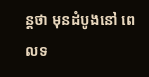ន្តថា មុនដំបូងនៅ ពេលទ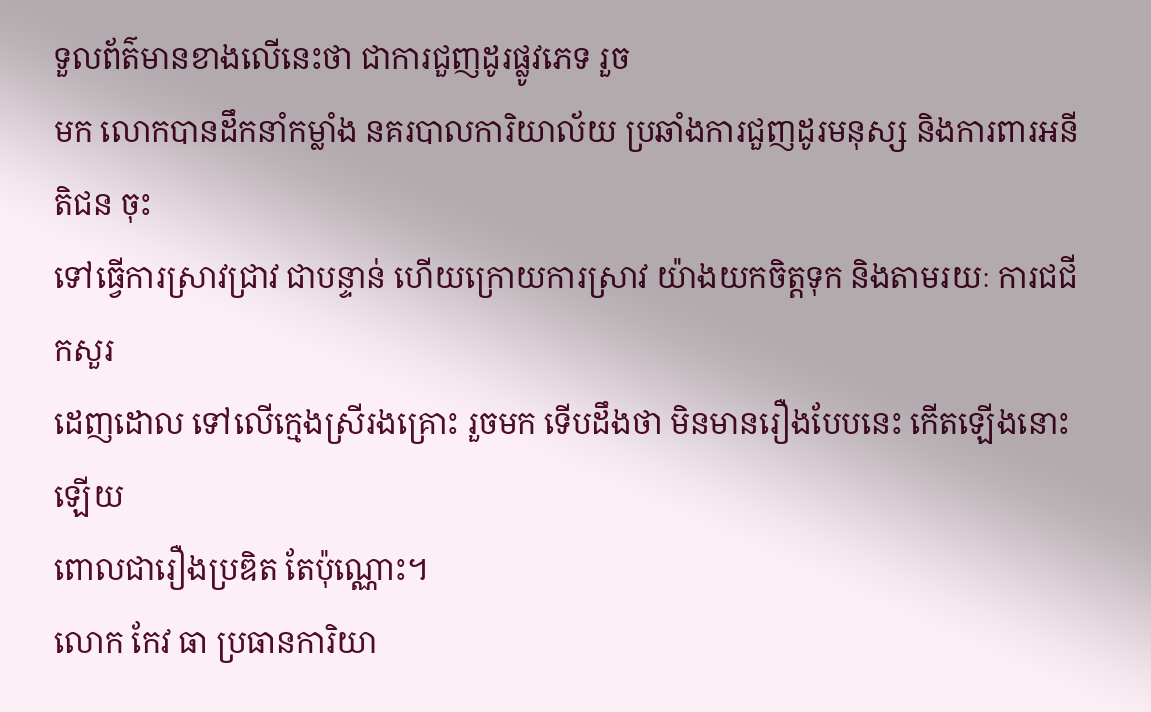ទួលព័ត៌មានខាងលើនេះថា ជាការជួញដូរផ្លូវភេទ រួច
មក លោកបានដឹកនាំកម្លាំង នគរបាលការិយាល័យ ប្រឆាំងការជួញដូរមនុស្ស និងការពារអនីតិជន ចុះ
ទៅធ្វើការស្រាវជ្រាវ ជាបន្ទាន់ ហើយក្រោយការស្រាវ យ៉ាងយកចិត្តទុក និងតាមរយៈ ការជជីកសួរ
ដេញដោល ទៅលើក្មេងស្រីរងគ្រោះ រួចមក ទើបដឹងថា មិនមានរឿងបែបនេះ កើតឡើងនោះឡើយ
ពោលជារឿងប្រឌិត តែប៉ុណ្ណោះ។
លោក កែវ ធា ប្រធានការិយា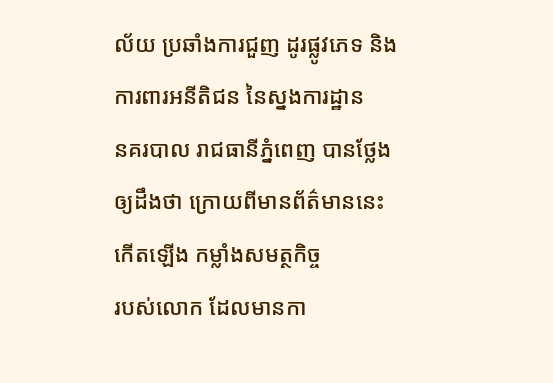ល័យ ប្រឆាំងការជួញ ដូរផ្លូវភេទ និងការពារអនីតិជន នៃស្នងការដ្ឋាន
នគរបាល រាជធានីភ្នំពេញ បានថ្លែងឲ្យដឹងថា ក្រោយពីមានព័ត៌មាននេះកើតឡើង កម្លាំងសមត្ថកិច្ច
របស់លោក ដែលមានកា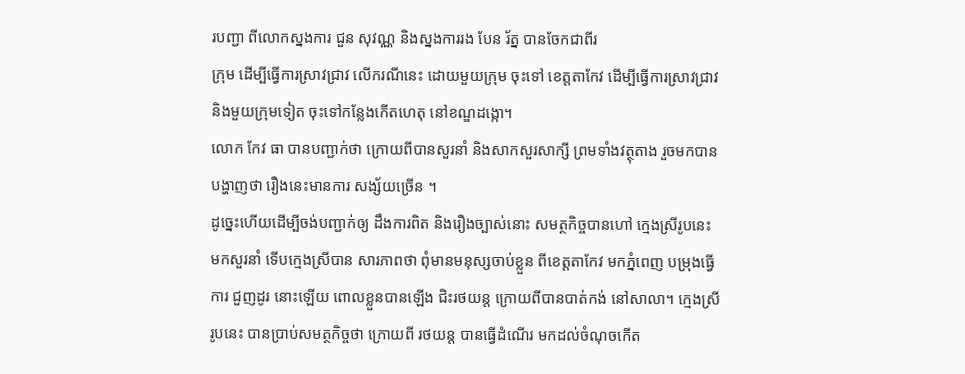របញ្ជា ពីលោកស្នងការ ជួន សុវណ្ណ និងស្នងការរង បែន រ័ត្ន បានចែកជាពីរ
ក្រុម ដើម្បីធ្វើការស្រាវជ្រាវ លើករណីនេះ ដោយមួយក្រុម ចុះទៅ ខេត្តតាកែវ ដើម្បីធ្វើការស្រាវជ្រាវ
និងមួយក្រុមទៀត ចុះទៅកន្លែងកើតហេតុ នៅខណ្ឌដង្កោ។
លោក កែវ ធា បានបញ្ជាក់ថា ក្រោយពីបានសួរនាំ និងសាកសួរសាក្សី ព្រមទាំងវត្ថុតាង រួចមកបាន
បង្ហាញថា រឿងនេះមានការ សង្ស័យច្រើន ។
ដូច្នេះហើយដើម្បីចង់បញ្ជាក់ឲ្យ ដឹងការពិត និងរឿងច្បាស់នោះ សមត្ថកិច្ចបានហៅ ក្មេងស្រីរូបនេះ
មកសួរនាំ ទើបក្មេងស្រីបាន សារភាពថា ពុំមានមនុស្សចាប់ខ្លួន ពីខេត្តតាកែវ មកភ្នំពេញ បម្រុងធ្វើ
ការ ជួញដូរ នោះឡើយ ពោលខ្លួនបានឡើង ជិះរថយន្ត ក្រោយពីបានបាត់កង់ នៅសាលា។ ក្មេងស្រី
រូបនេះ បានប្រាប់សមត្ថកិច្ចថា ក្រោយពី រថយន្ត បានធ្វើដំណើរ មកដល់ចំណុចកើត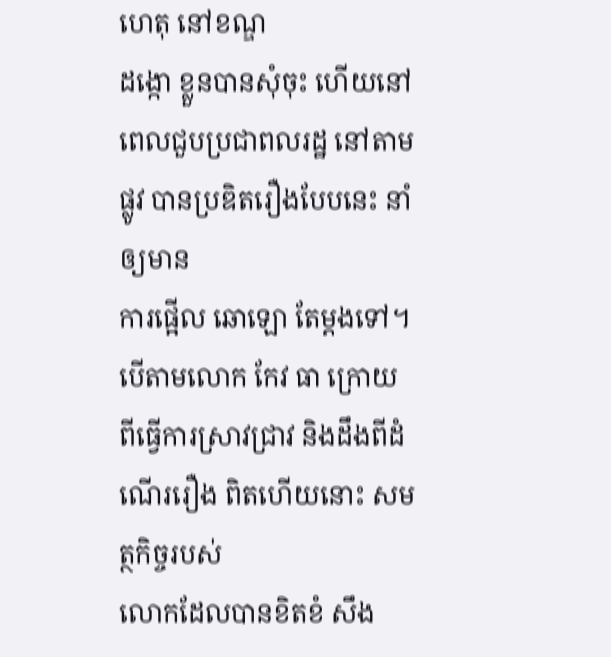ហេតុ នៅខណ្ឌ
ដង្កោ ខ្លួនបានសុំចុះ ហើយនៅពេលជួបប្រជាពលរដ្ឋ នៅតាមផ្លូវ បានប្រឌិតរឿងបែបនេះ នាំឲ្យមាន
ការផ្អើល ឆោឡោ តែម្តងទៅ។
បើតាមលោក កែវ ធា ក្រោយពីធ្វើការស្រាវជ្រាវ និងដឹងពីដំណើររឿង ពិតហើយនោះ សមត្ថកិច្ចរបស់
លោកដែលបានខិតខំ សឹង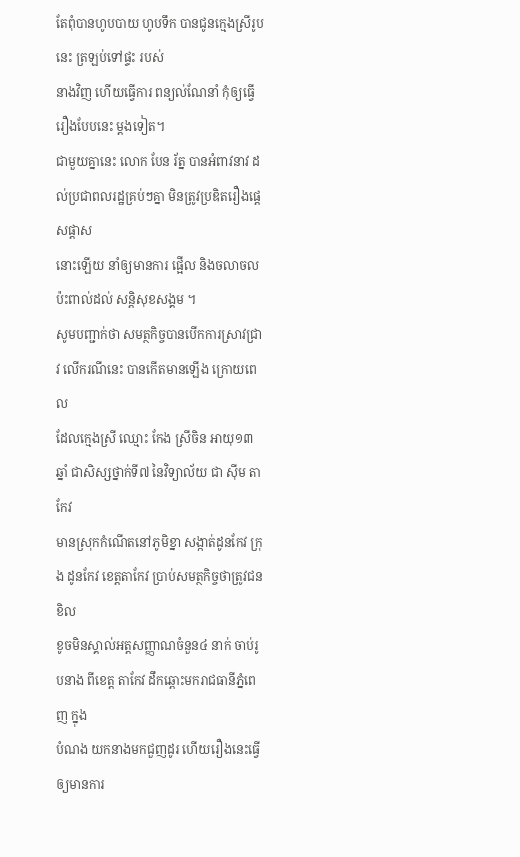តែពុំបានហូបបាយ ហូបទឹក បានជូនក្មេងស្រីរូបនេះ ត្រឡប់ទៅផ្ទះ របស់
នាងវិញ ហើយធ្វើការ ពន្យល់ណែនាំ កុំឲ្យធ្វើរឿងបែបនេះ ម្តងទៀត។
ជាមួយគ្នានេះ លោក បែន រ័ត្ន បានអំពាវនាវ ដល់ប្រជាពលរដ្ឋគ្រប់ៗគ្នា មិនត្រូវប្រឌិតរឿងផ្តេសផ្តាស
នោះឡើយ នាំឲ្យមានការ ផ្អើល និងចលាចល ប៉ះពាល់ដល់ សន្តិសុខសង្គម ។
សូមបញ្ជាក់ថា សមត្ថកិច្ចបានបើកការស្រាវជ្រាវ លើករណីនេះ បានកើតមានឡើង ក្រោយពេល
ដែលក្មេងស្រី ឈ្មោះ កែង ស្រីចិន អាយុ១៣ឆ្នាំ ជាសិស្សថ្នាក់ទី៧ នៃវិទ្យាល័យ ជា ស៊ីម តាកែវ
មានស្រុកកំណើតនៅភូមិខ្នា សង្កាត់ដូនកែវ ក្រុង ដូនកែវ ខេត្តតាកែវ ប្រាប់សមត្ថកិច្ចថាត្រូវជនខិល
ខូចមិនស្គាល់អត្តសញ្ញាណចំនួន៤ នាក់ ចាប់រូបនាង ពីខេត្ត តាកែវ ដឹកឆ្ពោះមករាជធានីភ្នំពេញ ក្នុង
បំណង យកនាងមកជួញដូរ ហើយរឿងនេះធ្វើឲ្យមានការ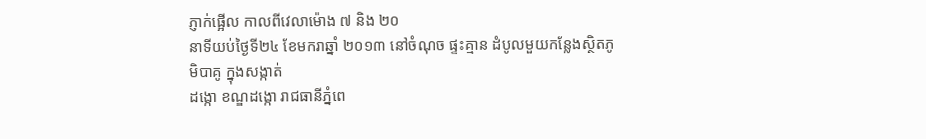ភ្ញាក់ផ្អើល កាលពីវេលាម៉ោង ៧ និង ២០
នាទីយប់ថ្ងៃទី២៤ ខែមករាឆ្នាំ ២០១៣ នៅចំណុច ផ្ទះគ្មាន ដំបូលមួយកន្លែងស្ថិតភូមិបាគូ ក្នុងសង្កាត់
ដង្កោ ខណ្ឌដង្កោ រាជធានីភ្នំពេ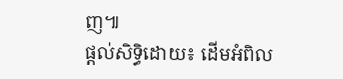ញ៕
ផ្តល់សិទ្ធិដោយ៖ ដើមអំពិល